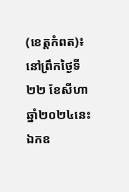(ខេត្តកំពត)៖ នៅព្រឹកថ្ងៃទី២២ ខែសីហា ឆ្នាំ២០២៤នេះ ឯកឧ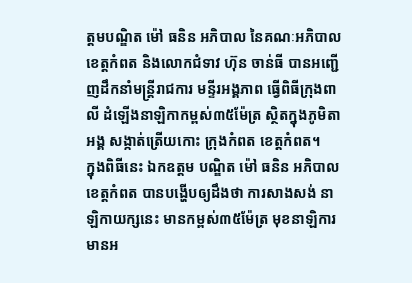ត្តមបណ្ឌិត ម៉ៅ ធនិន អភិបាល នៃគណៈអភិបាលខេត្តកំពត និងលោកជំទាវ ហ៊ុន ចាន់ធី បានអញ្ជើញដឹកនាំមន្ត្រីរាជការ មន្ទីរអង្គភាព ធ្វើពិធីក្រុងពាលី ដំឡើងនាឡិកាកម្ពស់៣៥ម៉ែត្រ ស្ថិតក្នុងភូមិតាអង្គ សង្កាត់ត្រើយកោះ ក្រុងកំពត ខេត្តកំពត។
ក្នុងពិធីនេះ ឯកឧត្ដម បណ្ឌិត ម៉ៅ ធនិន អភិបាលខេត្តកំពត បានបង្ហើបឲ្យដឹងថា ការសាងសង់ នាឡិកាយក្សនេះ មានកម្ពស់៣៥ម៉ែត្រ មុខនាឡិការមានអ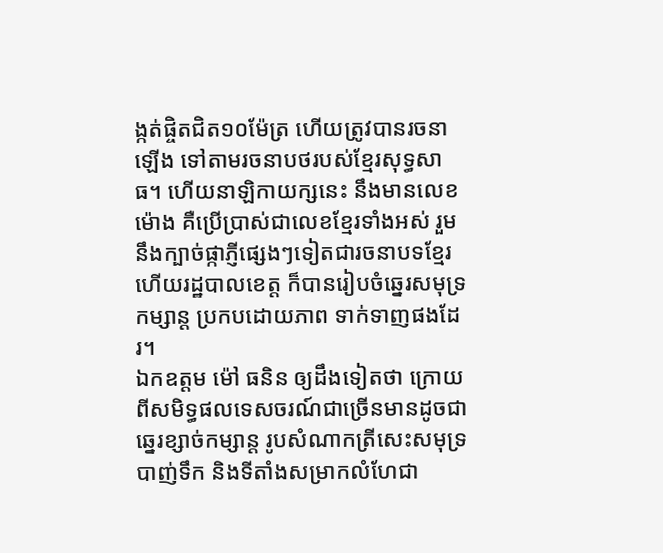ង្កត់ផ្ចិតជិត១០ម៉ែត្រ ហើយត្រូវបានរចនាឡើង ទៅតាមរចនាបថរបស់ខ្មែរសុទ្ធសាធ។ ហើយនាឡិកាយក្សនេះ នឹងមានលេខម៉ោង គឺប្រើប្រាស់ជាលេខខ្មែរទាំងអស់ រួមនឹងក្បាច់ផ្កាភ្ញីផ្សេងៗទៀតជារចនាបទខ្មែរ ហើយរដ្ឋបាលខេត្ត ក៏បានរៀបចំឆ្នេរសមុទ្រកម្សាន្ត ប្រកបដោយភាព ទាក់ទាញផងដែរ។
ឯកឧត្តម ម៉ៅ ធនិន ឲ្យដឹងទៀតថា ក្រោយពីសមិទ្ធផលទេសចរណ៍ជាច្រើនមានដូចជា ឆ្នេរខ្សាច់កម្សាន្ត រូបសំណាកត្រីសេះសមុទ្របាញ់ទឹក និងទីតាំងសម្រាកលំហែជា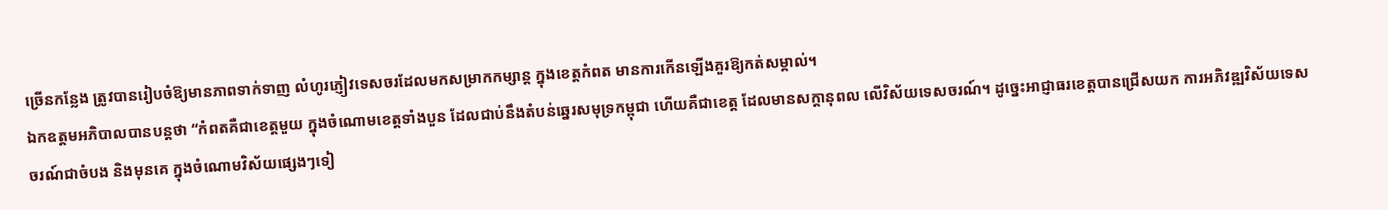ច្រើនកន្លែង ត្រូវបានរៀបចំឱ្យមានភាពទាក់ទាញ លំហូរភ្ញៀវទេសចរដែលមកសម្រាកកម្សាន្ត ក្នុងខេត្តកំពត មានការកើនឡើងគួរឱ្យកត់សម្គាល់។
ឯកឧត្តមអភិបាលបានបន្តថា “កំពតគឺជាខេត្តមួយ ក្នុងចំណោមខេត្តទាំងបួន ដែលជាប់នឹងតំបន់ឆ្នេរសមុទ្រកម្ពុជា ហើយគឺជាខេត្ត ដែលមានសក្តានុពល លើវិស័យទេសចរណ៍។ ដូច្នេះអាជ្ញាធរខេត្តបានជ្រើសយក ការអភិវឌ្ឍវិស័យទេសចរណ៍ជាចំបង និងមុនគេ ក្នុងចំណោមវិស័យផ្សេងៗទៀ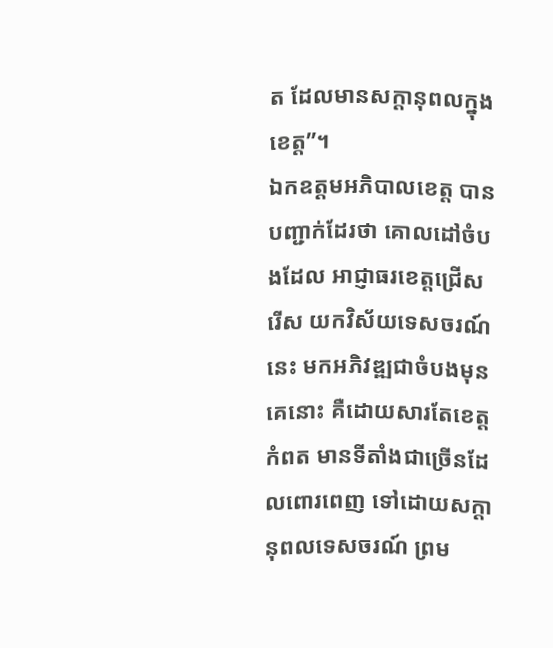ត ដែលមានសក្តានុពលក្នុងខេត្ត”។
ឯកឧត្តមអភិបាលខេត្ត បានបញ្ជាក់ដែរថា គោលដៅចំបងដែល អាជ្ញាធរខេត្តជ្រើសរើស យកវិស័យទេសចរណ៍នេះ មកអភិវឌ្ឍជាចំបងមុនគេនោះ គឺដោយសារតែខេត្តកំពត មានទីតាំងជាច្រើនដែលពោរពេញ ទៅដោយសក្តានុពលទេសចរណ៍ ព្រម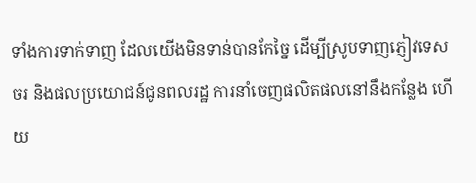ទាំងការទាក់ទាញ ដែលយើងមិនទាន់បានកែច្នៃ ដើម្បីស្រូបទាញភ្ញៀវទេសចរ និងផលប្រយោជន៍ជូនពលរដ្ឋ ការនាំចេញផលិតផលនៅនឹងកន្លែង ហើយ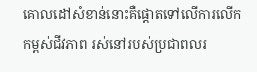គោលដៅសំខាន់នោះគឺផ្តោតទៅលើការលើកកម្ពស់ជីវភាព រស់នៅរបស់ប្រជាពលរ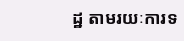ដ្ឋ តាមរយៈការទ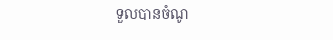ទួលបានចំណូ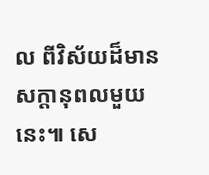ល ពីវិស័យដ៏មានសក្តានុពលមួយនេះ៕ សេ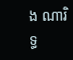ង ណារិទ្ធ